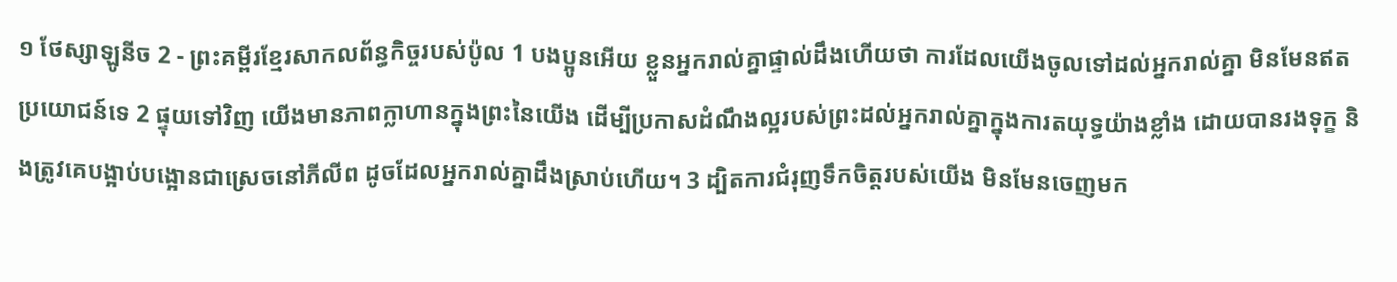១ ថែស្សាឡូនីច 2 - ព្រះគម្ពីរខ្មែរសាកលព័ន្ធកិច្ចរបស់ប៉ូល 1 បងប្អូនអើយ ខ្លួនអ្នករាល់គ្នាផ្ទាល់ដឹងហើយថា ការដែលយើងចូលទៅដល់អ្នករាល់គ្នា មិនមែនឥតប្រយោជន៍ទេ 2 ផ្ទុយទៅវិញ យើងមានភាពក្លាហានក្នុងព្រះនៃយើង ដើម្បីប្រកាសដំណឹងល្អរបស់ព្រះដល់អ្នករាល់គ្នាក្នុងការតយុទ្ធយ៉ាងខ្លាំង ដោយបានរងទុក្ខ និងត្រូវគេបង្អាប់បង្អោនជាស្រេចនៅភីលីព ដូចដែលអ្នករាល់គ្នាដឹងស្រាប់ហើយ។ 3 ដ្បិតការជំរុញទឹកចិត្តរបស់យើង មិនមែនចេញមក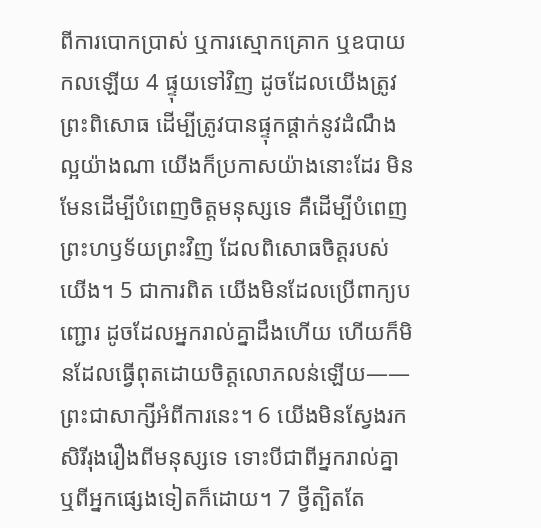ពីការបោកប្រាស់ ឬការស្មោកគ្រោក ឬឧបាយកលឡើយ 4 ផ្ទុយទៅវិញ ដូចដែលយើងត្រូវព្រះពិសោធ ដើម្បីត្រូវបានផ្ទុកផ្ដាក់នូវដំណឹងល្អយ៉ាងណា យើងក៏ប្រកាសយ៉ាងនោះដែរ មិនមែនដើម្បីបំពេញចិត្តមនុស្សទេ គឺដើម្បីបំពេញព្រះហឫទ័យព្រះវិញ ដែលពិសោធចិត្តរបស់យើង។ 5 ជាការពិត យើងមិនដែលប្រើពាក្យបញ្ជោរ ដូចដែលអ្នករាល់គ្នាដឹងហើយ ហើយក៏មិនដែលធ្វើពុតដោយចិត្តលោភលន់ឡើយ——ព្រះជាសាក្សីអំពីការនេះ។ 6 យើងមិនស្វែងរកសិរីរុងរឿងពីមនុស្សទេ ទោះបីជាពីអ្នករាល់គ្នា ឬពីអ្នកផ្សេងទៀតក៏ដោយ។ 7 ថ្វីត្បិតតែ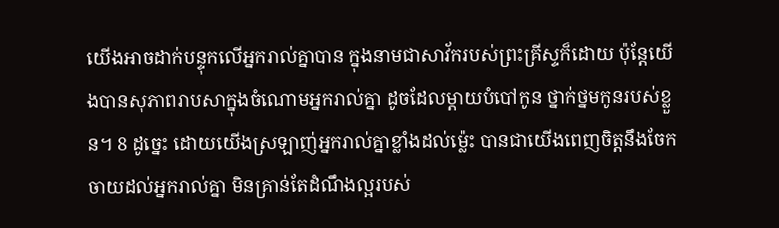យើងអាចដាក់បន្ទុកលើអ្នករាល់គ្នាបាន ក្នុងនាមជាសាវ័ករបស់ព្រះគ្រីស្ទក៏ដោយ ប៉ុន្តែយើងបានសុភាពរាបសាក្នុងចំណោមអ្នករាល់គ្នា ដូចដែលម្ដាយបំបៅកូន ថ្នាក់ថ្នមកូនរបស់ខ្លួន។ 8 ដូច្នេះ ដោយយើងស្រឡាញ់អ្នករាល់គ្នាខ្លាំងដល់ម្ល៉េះ បានជាយើងពេញចិត្តនឹងចែកចាយដល់អ្នករាល់គ្នា មិនគ្រាន់តែដំណឹងល្អរបស់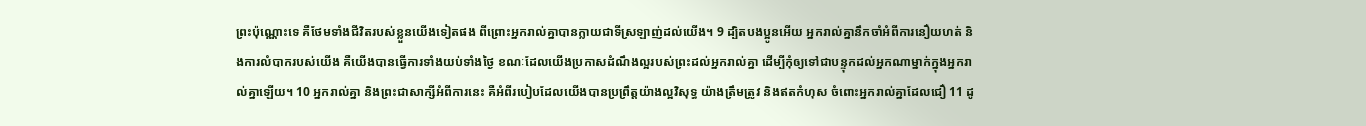ព្រះប៉ុណ្ណោះទេ គឺថែមទាំងជីវិតរបស់ខ្លួនយើងទៀតផង ពីព្រោះអ្នករាល់គ្នាបានក្លាយជាទីស្រឡាញ់ដល់យើង។ 9 ដ្បិតបងប្អូនអើយ អ្នករាល់គ្នានឹកចាំអំពីការនឿយហត់ និងការលំបាករបស់យើង គឺយើងបានធ្វើការទាំងយប់ទាំងថ្ងៃ ខណៈដែលយើងប្រកាសដំណឹងល្អរបស់ព្រះដល់អ្នករាល់គ្នា ដើម្បីកុំឲ្យទៅជាបន្ទុកដល់អ្នកណាម្នាក់ក្នុងអ្នករាល់គ្នាឡើយ។ 10 អ្នករាល់គ្នា និងព្រះជាសាក្សីអំពីការនេះ គឺអំពីរបៀបដែលយើងបានប្រព្រឹត្តយ៉ាងល្អវិសុទ្ធ យ៉ាងត្រឹមត្រូវ និងឥតកំហុស ចំពោះអ្នករាល់គ្នាដែលជឿ 11 ដូ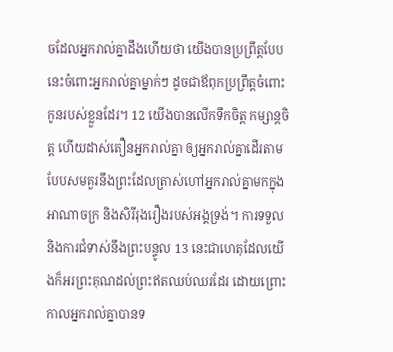ចដែលអ្នករាល់គ្នាដឹងហើយថា យើងបានប្រព្រឹត្តបែបនេះចំពោះអ្នករាល់គ្នាម្នាក់ៗ ដូចជាឪពុកប្រព្រឹត្តចំពោះកូនរបស់ខ្លួនដែរ។ 12 យើងបានលើកទឹកចិត្ត កម្សាន្តចិត្ត ហើយដាស់តឿនអ្នករាល់គ្នា ឲ្យអ្នករាល់គ្នាដើរតាមបែបសមគួរនឹងព្រះដែលត្រាស់ហៅអ្នករាល់គ្នាមកក្នុងអាណាចក្រ និងសិរីរុងរឿងរបស់អង្គទ្រង់។ ការទទួល និងការជំទាស់នឹងព្រះបន្ទូល 13 នេះជាហេតុដែលយើងក៏អរព្រះគុណដល់ព្រះឥតឈប់ឈរដែរ ដោយព្រោះកាលអ្នករាល់គ្នាបានទ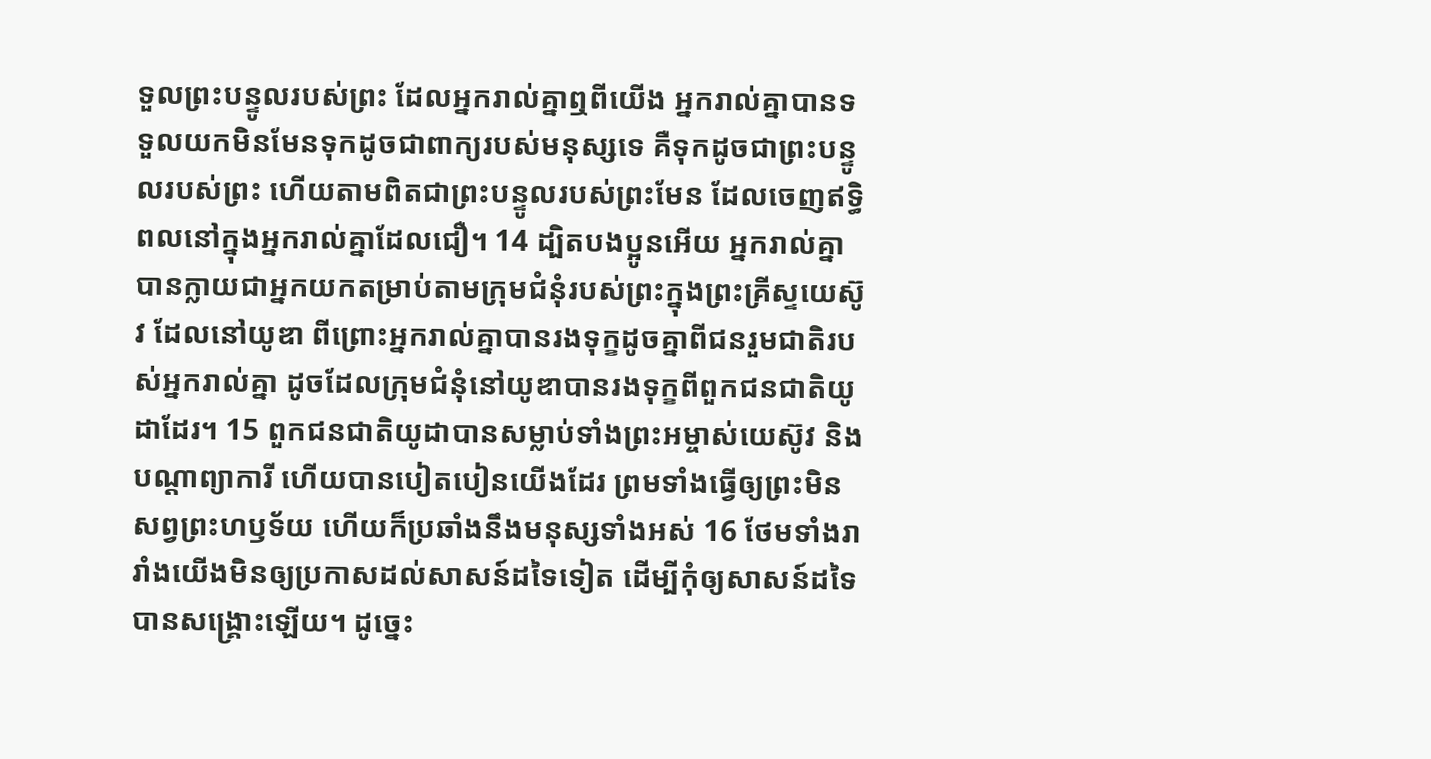ទួលព្រះបន្ទូលរបស់ព្រះ ដែលអ្នករាល់គ្នាឮពីយើង អ្នករាល់គ្នាបានទទួលយកមិនមែនទុកដូចជាពាក្យរបស់មនុស្សទេ គឺទុកដូចជាព្រះបន្ទូលរបស់ព្រះ ហើយតាមពិតជាព្រះបន្ទូលរបស់ព្រះមែន ដែលចេញឥទ្ធិពលនៅក្នុងអ្នករាល់គ្នាដែលជឿ។ 14 ដ្បិតបងប្អូនអើយ អ្នករាល់គ្នាបានក្លាយជាអ្នកយកតម្រាប់តាមក្រុមជំនុំរបស់ព្រះក្នុងព្រះគ្រីស្ទយេស៊ូវ ដែលនៅយូឌា ពីព្រោះអ្នករាល់គ្នាបានរងទុក្ខដូចគ្នាពីជនរួមជាតិរបស់អ្នករាល់គ្នា ដូចដែលក្រុមជំនុំនៅយូឌាបានរងទុក្ខពីពួកជនជាតិយូដាដែរ។ 15 ពួកជនជាតិយូដាបានសម្លាប់ទាំងព្រះអម្ចាស់យេស៊ូវ និងបណ្ដាព្យាការី ហើយបានបៀតបៀនយើងដែរ ព្រមទាំងធ្វើឲ្យព្រះមិនសព្វព្រះហឫទ័យ ហើយក៏ប្រឆាំងនឹងមនុស្សទាំងអស់ 16 ថែមទាំងរារាំងយើងមិនឲ្យប្រកាសដល់សាសន៍ដទៃទៀត ដើម្បីកុំឲ្យសាសន៍ដទៃបានសង្គ្រោះឡើយ។ ដូច្នេះ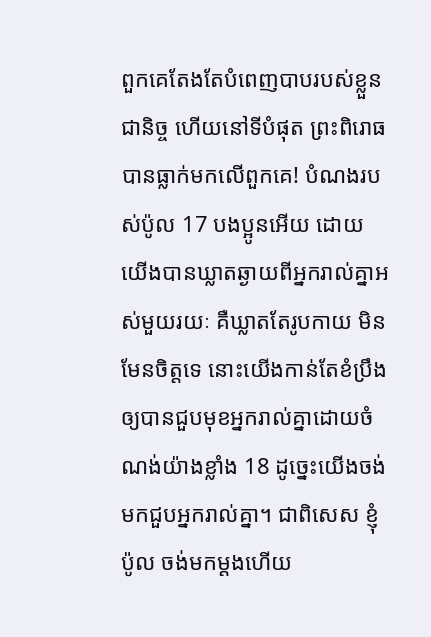ពួកគេតែងតែបំពេញបាបរបស់ខ្លួនជានិច្ច ហើយនៅទីបំផុត ព្រះពិរោធបានធ្លាក់មកលើពួកគេ! បំណងរបស់ប៉ូល 17 បងប្អូនអើយ ដោយយើងបានឃ្លាតឆ្ងាយពីអ្នករាល់គ្នាអស់មួយរយៈ គឺឃ្លាតតែរូបកាយ មិនមែនចិត្តទេ នោះយើងកាន់តែខំប្រឹងឲ្យបានជួបមុខអ្នករាល់គ្នាដោយចំណង់យ៉ាងខ្លាំង 18 ដូច្នេះយើងចង់មកជួបអ្នករាល់គ្នា។ ជាពិសេស ខ្ញុំ ប៉ូល ចង់មកម្ដងហើយ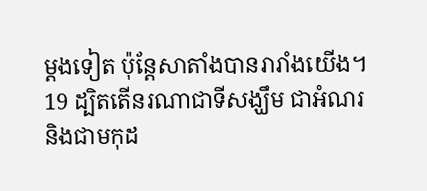ម្ដងទៀត ប៉ុន្តែសាតាំងបានរារាំងយើង។ 19 ដ្បិតតើនរណាជាទីសង្ឃឹម ជាអំណរ និងជាមកុដ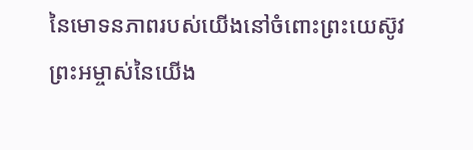នៃមោទនភាពរបស់យើងនៅចំពោះព្រះយេស៊ូវព្រះអម្ចាស់នៃយើង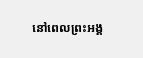នៅពេលព្រះអង្គ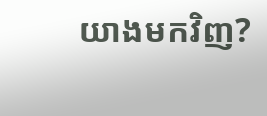យាងមកវិញ?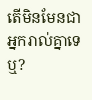តើមិនមែនជាអ្នករាល់គ្នាទេឬ?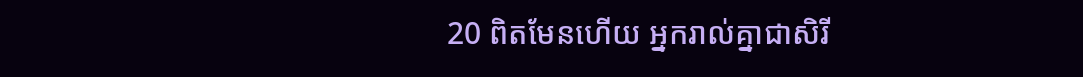20 ពិតមែនហើយ អ្នករាល់គ្នាជាសិរី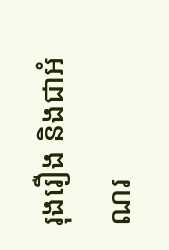រុងរឿង និងជាអំណរ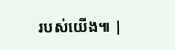របស់យើង៕ |